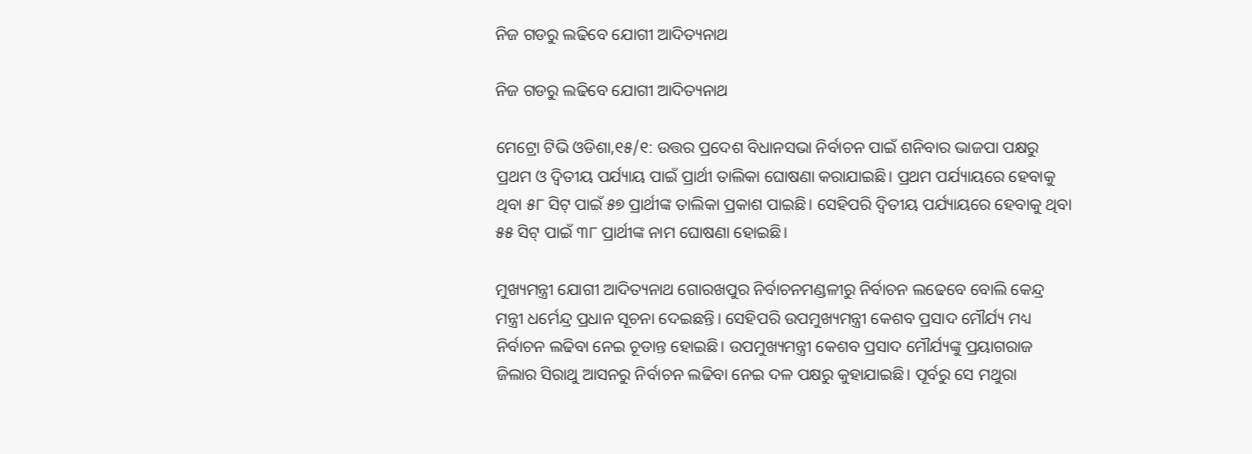ନିଜ ଗଡରୁ ଲଢିବେ ଯୋଗୀ ଆଦିତ୍ୟନାଥ

ନିଜ ଗଡରୁ ଲଢିବେ ଯୋଗୀ ଆଦିତ୍ୟନାଥ

ମେଟ୍ରୋ ଟିଭି ଓଡିଶା,୧୫/୧: ଉତ୍ତର ପ୍ରଦେଶ ବିଧାନସଭା ନିର୍ବାଚନ ପାଇଁ ଶନିବାର ଭାଜପା ପକ୍ଷରୁ ପ୍ରଥମ ଓ ଦ୍ୱିତୀୟ ପର୍ଯ୍ୟାୟ ପାଇଁ ପ୍ରାର୍ଥୀ ତାଲିକା ଘୋଷଣା କରାଯାଇଛି। ପ୍ରଥମ ପର୍ଯ୍ୟାୟରେ ହେବାକୁ ଥିବା ୫୮ ସିଟ୍ ପାଇଁ ୫୭ ପ୍ରାର୍ଥୀଙ୍କ ତାଲିକା ପ୍ରକାଶ ପାଇଛି। ସେହିପରି ଦ୍ୱିତୀୟ ପର୍ଯ୍ୟାୟରେ ହେବାକୁ ଥିବା ୫୫ ସିଟ୍ ପାଇଁ ୩୮ ପ୍ରାର୍ଥୀଙ୍କ ନାମ ଘୋଷଣା ହୋଇଛି।

ମୁଖ୍ୟମନ୍ତ୍ରୀ ଯୋଗୀ ଆଦିତ୍ୟନାଥ ଗୋରଖପୁର ନିର୍ବାଚନମଣ୍ଡଳୀରୁ ନିର୍ବାଚନ ଲଢେବେ ବୋଲି କେନ୍ଦ୍ର ମନ୍ତ୍ରୀ ଧର୍ମେନ୍ଦ୍ର ପ୍ରଧାନ ସୂଚନା ଦେଇଛନ୍ତି। ସେହିପରି ଉପମୁଖ୍ୟମନ୍ତ୍ରୀ କେଶବ ପ୍ରସାଦ ମୌର୍ଯ୍ୟ ମଧ୍ୟ ନିର୍ବାଚନ ଲଢିବା ନେଇ ଚୂଡାନ୍ତ ହୋଇଛି। ଉପମୁଖ୍ୟମନ୍ତ୍ରୀ କେଶବ ପ୍ରସାଦ ମୌର୍ଯ୍ୟଙ୍କୁ ପ୍ରୟାଗରାଜ ଜିଲାର ସିରାଥୁ ଆସନରୁ ନିର୍ବାଚନ ଲଢିବା ନେଇ ଦଳ ପକ୍ଷରୁ କୁହାଯାଇଛି। ପୂର୍ବରୁ ସେ ମଥୁରା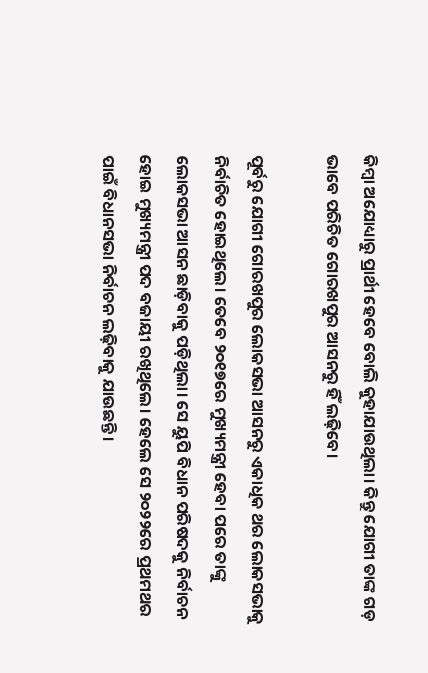କିମ୍ବା ଅଯୋଧ୍ୟାରୁ ପ୍ରାର୍ଥୀ ହେବେ ବୋଲି କୁହାଯାଉଥିଲା। କିନ୍ତୁ ଯୋଗୀ ତାଙ୍କ ଗଡ଼ ଭାବେ ପରିଚିତ ଗୋରଖପୁର ଆସନରୁ ହିଁ ଲଢ଼ିବେ।

ପୂର୍ବରୁ ଯୋଗୀ ଗୋରଖପୁର ଲୋକସଭା ଆସନରୁ ଏକାଧିକ ଥର ଲୋକସଭାକୁ ନିର୍ବାଚିତ ହୋଇଥିଲେ। ତେବେ ୨୦୧୭ରେ ମୁଖ୍ୟମନ୍ତ୍ରୀ ହେବା ପରେ ତାଙ୍କୁ ଲୋକସଭା ଆସନ ଛାଡ଼ିବାକୁ ପଡ଼ିଥିଲା। ସେ ୟୁପି ବିଧାନ ପରିଷଦକୁ ନିର୍ବାଚନ ହୋଇ ମୁଖ୍ୟମନ୍ତ୍ରୀ ପଦ ବଜାୟୀ ରଖିଥିଲେ। ହେଲେ ସେ ୨୦୨୨ରେ ପ୍ରଥମଥର ପାଇଁ ବିଧାନସଭା ନିର୍ବାଚନ ଲଢ଼ିବାକୁ ଯାଉଛନ୍ତି।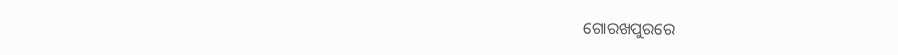ଗୋରଖପୁରରେ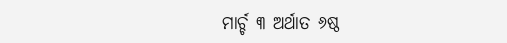ମାର୍ଚ୍ଚ ୩ ଅର୍ଥାତ ୬ଷ୍ଠ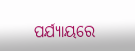ପର୍ଯ୍ୟାୟରେ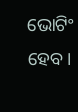ଭୋଟିଂ ହେବ।